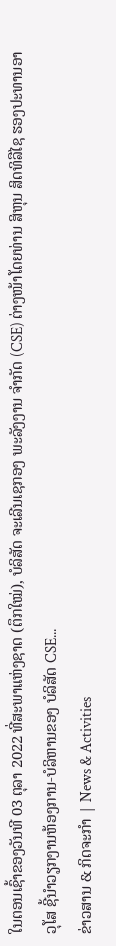ໃນຕອນເຊົ້າຂອງວັນທີ 03 ຕຸລາ 2022 ທີ່ສະພາແຫ່ງຊາດ (ຕຶກໃໝ່), ບໍລິສັດ ຈະເລີນເຊກອງ ພະລັງງານ ຈຳກັດ (CSE) ຕ່າງໜ້າໂດຍທ່ານ ສິຫຸນ ສິດທິລືໄຊ ຮອງປະທານອາວຸໂສ ຊີ້ນໍາວຽກງານຫ້ອງການ-ບໍລິຫານຂອງ ບໍລິສັດ CSE...
ຂ່າວສານ & ກິດຈະກຳ | News & Activities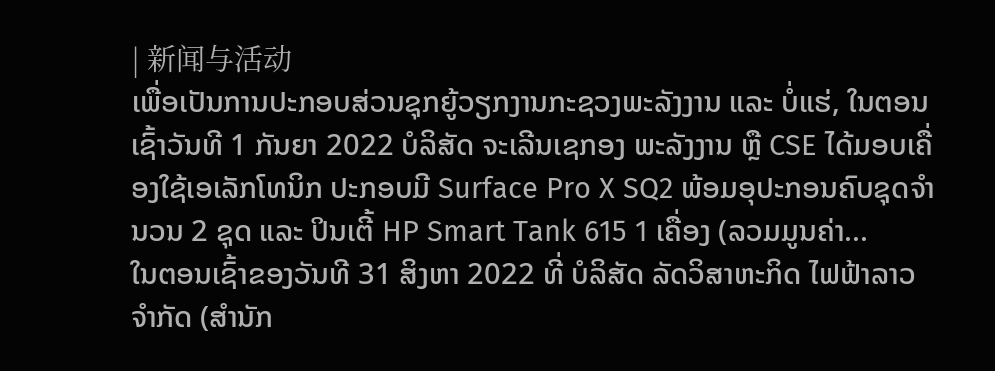| 新闻与活动
ເພື່ອເປັນການປະກອບສ່ວນຊຸກຍູ້ວຽກງານກະຊວງພະລັງງານ ແລະ ບໍ່ແຮ່, ໃນຕອນເຊົ້າວັນທີ 1 ກັນຍາ 2022 ບໍລິສັດ ຈະເລີນເຊກອງ ພະລັງງານ ຫຼື CSE ໄດ້ມອບເຄື່ອງໃຊ້ເອເລັກໂທນິກ ປະກອບມີ Surface Pro X SQ2 ພ້ອມອຸປະກອນຄົບຊຸດຈຳນວນ 2 ຊຸດ ແລະ ປິນເຕີ້ HP Smart Tank 615 1 ເຄື່ອງ (ລວມມູນຄ່າ...
ໃນຕອນເຊົ້າຂອງວັນທີ 31 ສິງຫາ 2022 ທີ່ ບໍລິສັດ ລັດວິສາຫະກິດ ໄຟຟ້າລາວ ຈຳກັດ (ສຳນັກ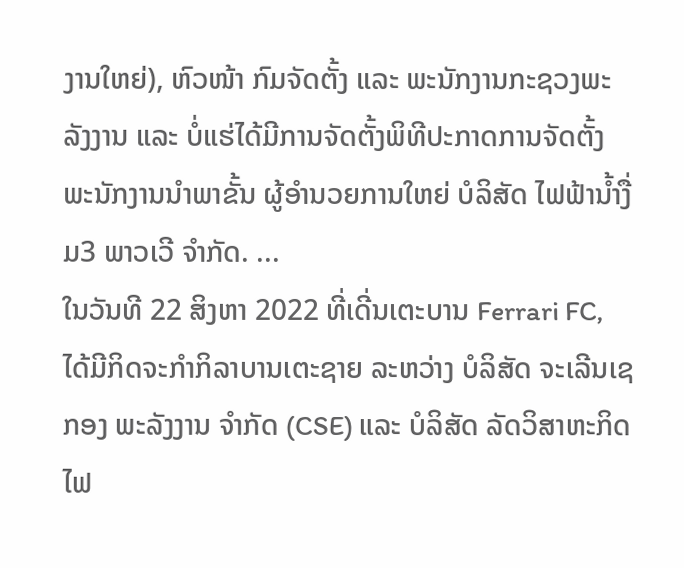ງານໃຫຍ່), ຫົວໜ້າ ກົມຈັດຕັ້ງ ແລະ ພະນັກງານກະຊວງພະລັງງານ ແລະ ບໍ່ແຮ່ໄດ້ມີການຈັດຕັ້ງພິທີປະກາດການຈັດຕັ້ງພະນັກງານນໍາພາຂັ້ນ ຜູ້ອໍານວຍການໃຫຍ່ ບໍລິສັດ ໄຟຟ້ານ້ຳງື່ມ3 ພາວເວີ ຈໍາກັດ. ...
ໃນວັນທີ 22 ສິງຫາ 2022 ທີ່ເດີ່ນເຕະບານ Ferrari FC, ໄດ້ມີກິດຈະກໍາກິລາບານເຕະຊາຍ ລະຫວ່າງ ບໍລິສັດ ຈະເລີນເຊກອງ ພະລັງງານ ຈໍາກັດ (CSE) ແລະ ບໍລິສັດ ລັດວິສາຫະກິດ ໄຟ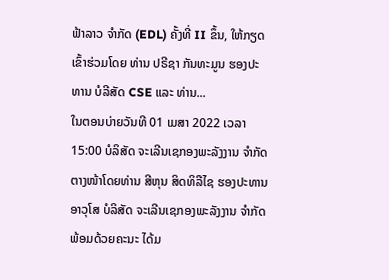ຟ້າລາວ ຈໍາກັດ (EDL) ຄັ້ງທີ່ II ຂຶ້ນ, ໃຫ້ກຽດເຂົ້າຮ່ວມໂດຍ ທ່ານ ປຣີຊາ ກັນທະມູນ ຮອງປະທານ ບໍລີສັດ CSE ແລະ ທ່ານ...
ໃນຕອນບ່າຍວັນທີ 01 ເມສາ 2022 ເວລາ 15:00 ບໍລິສັດ ຈະເລີນເຊກອງພະລັງງານ ຈຳກັດ ຕາງໜ້າໂດຍທ່ານ ສີຫຸນ ສິດທິລືໄຊ ຮອງປະທານອາວຸໂສ ບໍລິສັດ ຈະເລີນເຊກອງພະລັງງານ ຈໍາກັດ ພ້ອມດ້ວຍຄະນະ ໄດ້ມ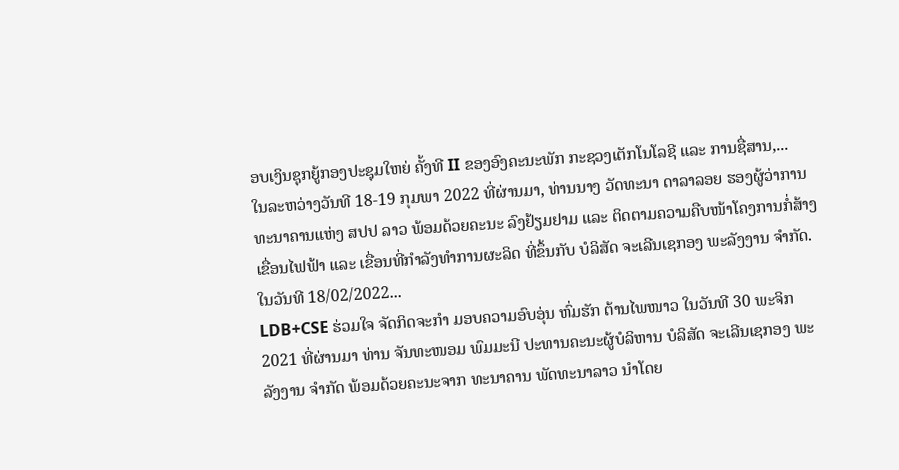ອບເງິນຊຸກຍູ້ກອງປະຊຸມໃຫຍ່ ຄັ້ງທີ II ຂອງອົງຄະນະພັກ ກະຊວງເຕັກໂນໂລຊີ ແລະ ການຊື່ສານ,...
ໃນລະຫວ່າງວັນທີ 18-19 ກຸມພາ 2022 ທີ່ຜ່ານມາ, ທ່ານນາງ ວັດທະນາ ດາລາລອຍ ຮອງຜູ້ວ່າການທະນາຄານແຫ່ງ ສປປ ລາວ ພ້ອມດ້ວຍຄະນະ ລົງຢ້ຽມຢາມ ແລະ ຕິດຕາມຄວາມຄືບໜ້າໂຄງການກໍ່ສ້າງເຂື່ອນໄຟຟ້າ ແລະ ເຂື່ອນທີ່ກຳລັງທຳການຜະລິດ ທີ່ຂຶ້ນກັບ ບໍລິສັດ ຈະເລີນເຊກອງ ພະລັງງານ ຈຳກັດ. ໃນວັນທີ 18/02/2022...
LDB+CSE ຮ່ວມໃຈ ຈັດກິດຈະກໍາ ມອບຄວາມອົບອຸ່ນ ຫົ່ມຮັກ ຕ້ານໄພໜາວ ໃນວັນທີ 30 ພະຈິກ 2021 ທີ່ຜ່ານມາ ທ່ານ ຈັນທະໜອມ ພົມມະນີ ປະທານຄະນະຜູ້ບໍລິຫານ ບໍລິສັດ ຈະເລີນເຊກອງ ພະລັງງານ ຈຳກັດ ພ້ອມດ້ວຍຄະນະຈາກ ທະນາຄານ ພັດທະນາລາວ ນຳໂດຍ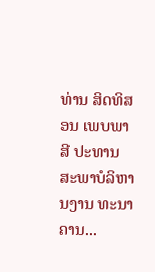ທ່ານ ສິດທິສອນ ເພບພາສີ ປະທານສະພາບໍລິຫານງານ ທະນາຄານ...